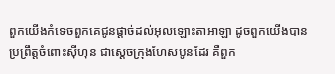ពួកយើងកំទេចពួកគេជូនផ្តាច់ដល់អុលឡោះតាអាឡា ដូចពួកយើងបានប្រព្រឹត្តចំពោះស៊ីហុន ជាស្តេចក្រុងហែសបូនដែរ គឺពួក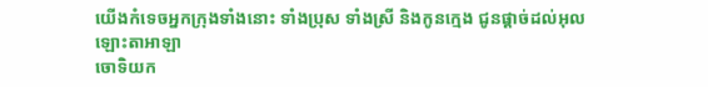យើងកំទេចអ្នកក្រុងទាំងនោះ ទាំងប្រុស ទាំងស្រី និងកូនក្មេង ជូនផ្តាច់ដល់អុលឡោះតាអាឡា
ចោទិយក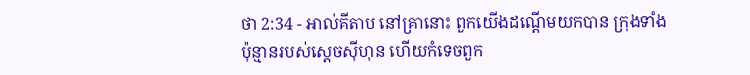ថា 2:34 - អាល់គីតាប នៅគ្រានោះ ពួកយើងដណ្តើមយកបាន ក្រុងទាំងប៉ុន្មានរបស់ស្តេចស៊ីហុន ហើយកំទេចពួក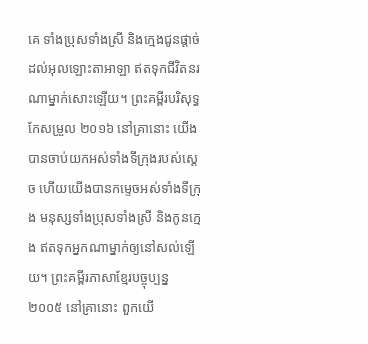គេ ទាំងប្រុសទាំងស្រី និងក្មេងជូនផ្តាច់ដល់អុលឡោះតាអាឡា ឥតទុកជីវិតនរណាម្នាក់សោះឡើយ។ ព្រះគម្ពីរបរិសុទ្ធកែសម្រួល ២០១៦ នៅគ្រានោះ យើងបានចាប់យកអស់ទាំងទីក្រុងរបស់ស្ដេច ហើយយើងបានកម្ទេចអស់ទាំងទីក្រុង មនុស្សទាំងប្រុសទាំងស្រី និងកូនក្មេង ឥតទុកអ្នកណាម្នាក់ឲ្យនៅសល់ឡើយ។ ព្រះគម្ពីរភាសាខ្មែរបច្ចុប្បន្ន ២០០៥ នៅគ្រានោះ ពួកយើ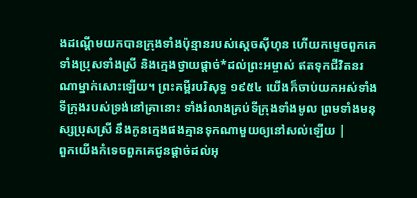ងដណ្ដើមយកបានក្រុងទាំងប៉ុន្មានរបស់ស្ដេចស៊ីហុន ហើយកម្ទេចពួកគេ ទាំងប្រុសទាំងស្រី និងក្មេងថ្វាយផ្ដាច់*ដល់ព្រះអម្ចាស់ ឥតទុកជីវិតនរណាម្នាក់សោះឡើយ។ ព្រះគម្ពីរបរិសុទ្ធ ១៩៥៤ យើងក៏ចាប់យកអស់ទាំងទីក្រុងរបស់ទ្រង់នៅគ្រានោះ ទាំងរំលាងគ្រប់ទីក្រុងទាំងមូល ព្រមទាំងមនុស្សប្រុសស្រី នឹងកូនក្មេងផងគ្មានទុកណាមួយឲ្យនៅសល់ឡើយ |
ពួកយើងកំទេចពួកគេជូនផ្តាច់ដល់អុ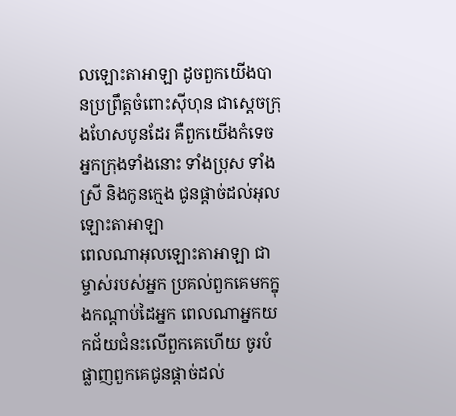លឡោះតាអាឡា ដូចពួកយើងបានប្រព្រឹត្តចំពោះស៊ីហុន ជាស្តេចក្រុងហែសបូនដែរ គឺពួកយើងកំទេចអ្នកក្រុងទាំងនោះ ទាំងប្រុស ទាំងស្រី និងកូនក្មេង ជូនផ្តាច់ដល់អុលឡោះតាអាឡា
ពេលណាអុលឡោះតាអាឡា ជាម្ចាស់របស់អ្នក ប្រគល់ពួកគេមកក្នុងកណ្តាប់ដៃអ្នក ពេលណាអ្នកយកជ័យជំនះលើពួកគេហើយ ចូរបំផ្លាញពួកគេជូនផ្តាច់ដល់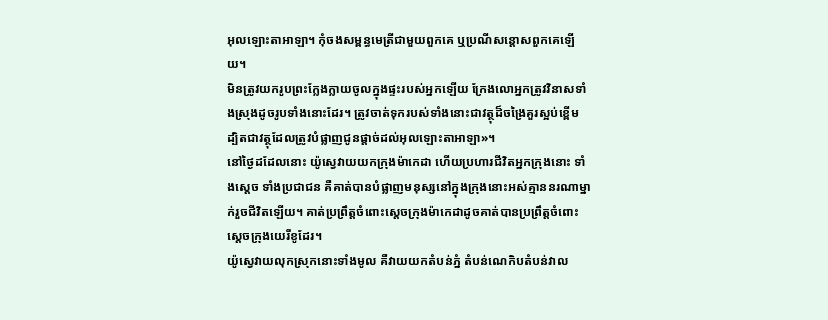អុលឡោះតាអាឡា។ កុំចងសម្ពន្ធមេត្រីជាមួយពួកគេ ឬប្រណីសន្តោសពួកគេឡើយ។
មិនត្រូវយករូបព្រះក្លែងក្លាយចូលក្នុងផ្ទះរបស់អ្នកឡើយ ក្រែងលោអ្នកត្រូវវិនាសទាំងស្រុងដូចរូបទាំងនោះដែរ។ ត្រូវចាត់ទុករបស់ទាំងនោះជាវត្ថុដ៏ចង្រៃគួរស្អប់ខ្ពើម ដ្បិតជាវត្ថុដែលត្រូវបំផ្លាញជូនផ្តាច់ដល់អុលឡោះតាអាឡា»។
នៅថ្ងៃដដែលនោះ យ៉ូស្វេវាយយកក្រុងម៉ាកេដា ហើយប្រហារជីវិតអ្នកក្រុងនោះ ទាំងស្តេច ទាំងប្រជាជន គឺគាត់បានបំផ្លាញមនុស្សនៅក្នុងក្រុងនោះអស់គ្មាននរណាម្នាក់រួចជីវិតឡើយ។ គាត់ប្រព្រឹត្តចំពោះស្តេចក្រុងម៉ាកេដាដូចគាត់បានប្រព្រឹត្តចំពោះស្តេចក្រុងយេរីខូដែរ។
យ៉ូស្វេវាយលុកស្រុកនោះទាំងមូល គឺវាយយកតំបន់ភ្នំ តំបន់ណេកិបតំបន់វាល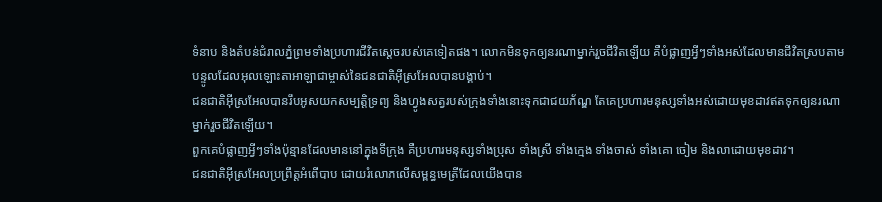ទំនាប និងតំបន់ជំរាលភ្នំព្រមទាំងប្រហារជីវិតស្តេចរបស់គេទៀតផង។ លោកមិនទុកឲ្យនរណាម្នាក់រួចជីវិតឡើយ គឺបំផ្លាញអ្វីៗទាំងអស់ដែលមានជីវិតស្របតាមបន្ទូលដែលអុលឡោះតាអាឡាជាម្ចាស់នៃជនជាតិអ៊ីស្រអែលបានបង្គាប់។
ជនជាតិអ៊ីស្រអែលបានរឹបអូសយកសម្បត្តិទ្រព្យ និងហ្វូងសត្វរបស់ក្រុងទាំងនោះទុកជាជយភ័ណ្ឌ តែគេប្រហារមនុស្សទាំងអស់ដោយមុខដាវឥតទុកឲ្យនរណាម្នាក់រួចជីវិតឡើយ។
ពួកគេបំផ្លាញអ្វីៗទាំងប៉ុន្មានដែលមាននៅក្នុងទីក្រុង គឺប្រហារមនុស្សទាំងប្រុស ទាំងស្រី ទាំងក្មេង ទាំងចាស់ ទាំងគោ ចៀម និងលាដោយមុខដាវ។
ជនជាតិអ៊ីស្រអែលប្រព្រឹត្តអំពើបាប ដោយរំលោភលើសម្ពន្ធមេត្រីដែលយើងបាន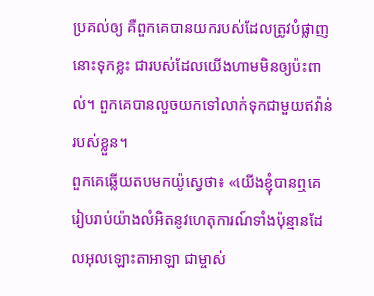ប្រគល់ឲ្យ គឺពួកគេបានយករបស់ដែលត្រូវបំផ្លាញនោះទុកខ្លះ ជារបស់ដែលយើងហាមមិនឲ្យប៉ះពាល់។ ពួកគេបានលួចយកទៅលាក់ទុកជាមួយឥវ៉ាន់របស់ខ្លួន។
ពួកគេឆ្លើយតបមកយ៉ូស្វេថា៖ «យើងខ្ញុំបានឮគេរៀបរាប់យ៉ាងលំអិតនូវហេតុការណ៍ទាំងប៉ុន្មានដែលអុលឡោះតាអាឡា ជាម្ចាស់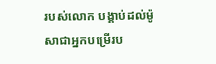របស់លោក បង្គាប់ដល់ម៉ូសាជាអ្នកបម្រើរប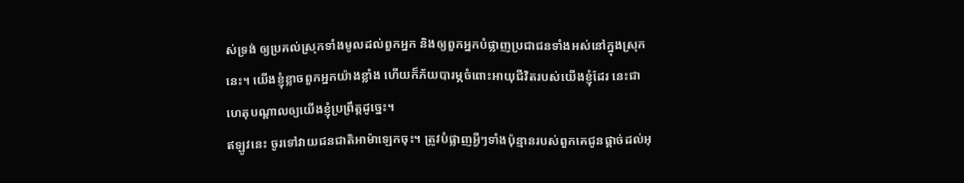ស់ទ្រង់ ឲ្យប្រគល់ស្រុកទាំងមូលដល់ពួកអ្នក និងឲ្យពួកអ្នកបំផ្លាញប្រជាជនទាំងអស់នៅក្នុងស្រុកនេះ។ យើងខ្ញុំខ្លាចពួកអ្នកយ៉ាងខ្លាំង ហើយក៏ភ័យបារម្ភចំពោះអាយុជីវិតរបស់យើងខ្ញុំដែរ នេះជាហេតុបណ្តាលឲ្យយើងខ្ញុំប្រព្រឹត្តដូច្នេះ។
ឥឡូវនេះ ចូរទៅវាយជនជាតិអាម៉ាឡេកចុះ។ ត្រូវបំផ្លាញអ្វីៗទាំងប៉ុន្មានរបស់ពួកគេជូនផ្តាច់ដល់អុ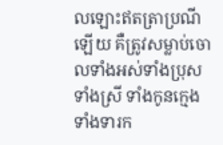លឡោះឥតត្រាប្រណីឡើយ គឺត្រូវសម្លាប់ចោលទាំងអស់ទាំងប្រុស ទាំងស្រី ទាំងកូនក្មេង ទាំងទារក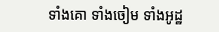ទាំងគោ ទាំងចៀម ទាំងអូដ្ឋ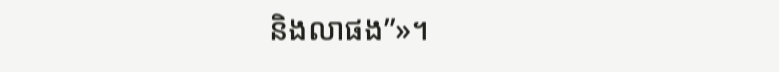និងលាផង”»។